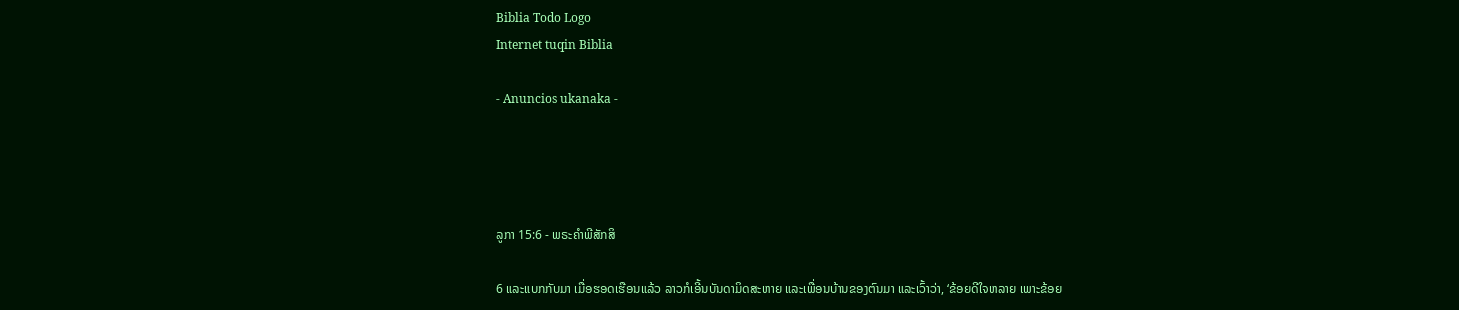Biblia Todo Logo
Internet tuqin Biblia

- Anuncios ukanaka -




ລູກາ 15:6 - ພຣະຄຳພີສັກສິ

6 ແລະແບກກັບມາ ເມື່ອຮອດເຮືອນແລ້ວ ລາວກໍເອີ້ນບັນດາມິດສະຫາຍ ແລະເພື່ອນບ້ານຂອງຕົນມາ ແລະເວົ້າວ່າ, ‘ຂ້ອຍດີໃຈຫລາຍ ເພາະຂ້ອຍ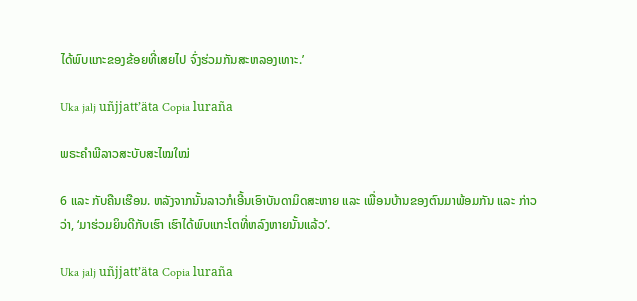ໄດ້ພົບແກະຂອງຂ້ອຍທີ່ເສຍໄປ ຈົ່ງຮ່ວມກັນສະຫລອງເທາະ.’

Uka jalj uñjjattʼäta Copia luraña

ພຣະຄຳພີລາວສະບັບສະໄໝໃໝ່

6 ແລະ ກັບຄືນເຮືອນ. ຫລັງຈາກນັ້ນລາວກໍເອີ້ນເອົາບັນດາມິດສະຫາຍ ແລະ ເພື່ອນບ້ານຂອງຕົນມາພ້ອມກັນ ແລະ ກ່າວວ່າ, ‘ມາຮ່ວມຍິນດີກັບເຮົາ ເຮົາໄດ້ພົບແກະໂຕທີ່ຫລົງຫາຍນັ້ນແລ້ວ’.

Uka jalj uñjjattʼäta Copia luraña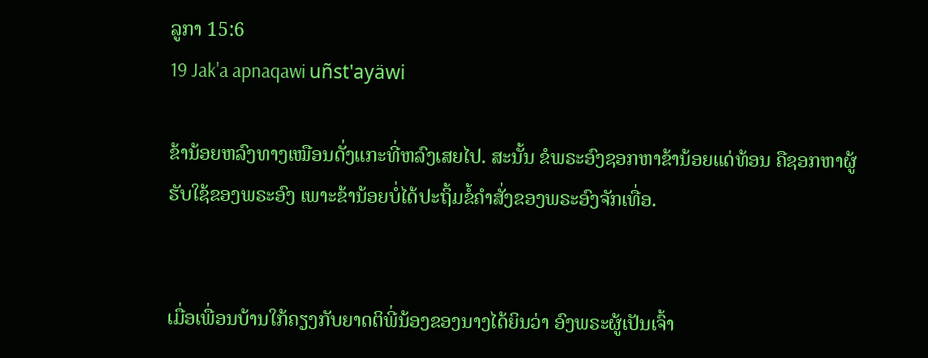ລູກາ 15:6
19 Jak'a apnaqawi uñst'ayäwi

ຂ້ານ້ອຍຫລົງທາງເໝືອນດັ່ງແກະທີ່ຫລົງເສຍໄປ. ສະນັ້ນ ຂໍພຣະອົງຊອກຫາຂ້ານ້ອຍແດ່ທ້ອນ ຄືຊອກຫາຜູ້ຮັບໃຊ້ຂອງພຣະອົງ ເພາະຂ້ານ້ອຍບໍ່ໄດ້ປະຖິ້ມຂໍ້ຄຳສັ່ງຂອງພຣະອົງຈັກເທື່ອ.


ເມື່ອເພື່ອນບ້ານໃກ້ຄຽງກັບຍາດຕິພີ່ນ້ອງຂອງນາງໄດ້ຍິນວ່າ ອົງພຣະຜູ້ເປັນເຈົ້າ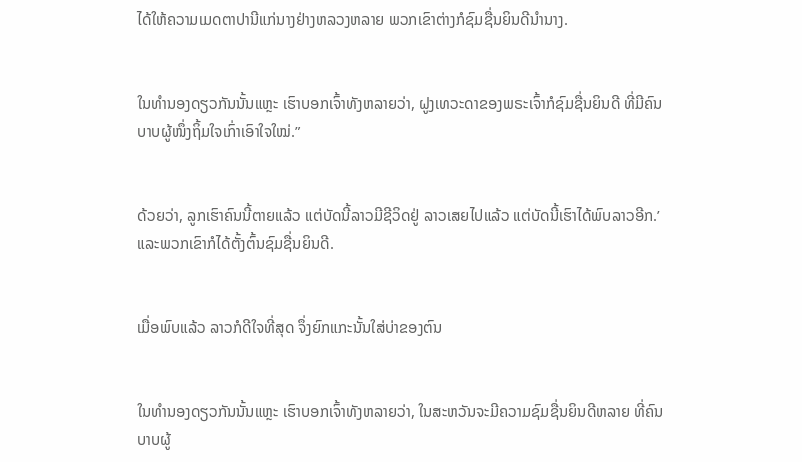ໄດ້ໃຫ້ຄວາມເມດຕາປານີແກ່ນາງຢ່າງຫລວງຫລາຍ ພວກເຂົາຕ່າງກໍຊົມຊື່ນຍິນດີນຳນາງ.


ໃນທຳນອງດຽວກັນນັ້ນແຫຼະ ເຮົາບອກເຈົ້າທັງຫລາຍວ່າ, ຝູງເທວະດາຂອງພຣະເຈົ້າກໍຊົມຊື່ນຍິນດີ ທີ່ມີຄົນບາບຜູ້ໜຶ່ງຖິ້ມໃຈເກົ່າເອົາໃຈໃໝ່.”


ດ້ວຍວ່າ, ລູກເຮົາຄົນນີ້ຕາຍແລ້ວ ແຕ່ບັດນີ້ລາວມີຊີວິດຢູ່ ລາວເສຍໄປແລ້ວ ແຕ່ບັດນີ້ເຮົາໄດ້ພົບລາວອີກ.’ ແລະພວກເຂົາກໍໄດ້ຕັ້ງຕົ້ນຊົມຊື່ນຍິນດີ.


ເມື່ອພົບແລ້ວ ລາວກໍດີໃຈທີ່ສຸດ ຈຶ່ງຍົກແກະນັ້ນໃສ່ບ່າຂອງຕົນ


ໃນທຳນອງດຽວກັນນັ້ນແຫຼະ ເຮົາບອກເຈົ້າທັງຫລາຍວ່າ, ໃນສະຫວັນຈະມີຄວາມຊົມຊື່ນຍິນດີຫລາຍ ທີ່ຄົນບາບຜູ້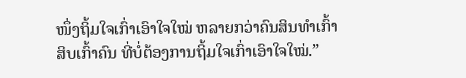ໜຶ່ງຖິ້ມໃຈເກົ່າເອົາໃຈໃໝ່ ຫລາຍກວ່າຄົນສິນທຳເກົ້າສິບເກົ້າຄົນ ທີ່ບໍ່ຕ້ອງການຖິ້ມໃຈເກົ່າເອົາໃຈໃໝ່.”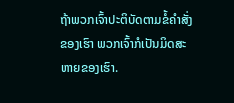ຖ້າພວກເຈົ້າປະຕິບັດຕາມຂໍ້ຄຳສັ່ງຂອງເຮົາ ພວກເຈົ້າກໍເປັນມິດສະຫາຍຂອງເຮົາ.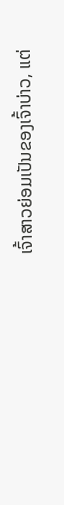ເຈົ້າສາວຍ່ອມເປັນຂອງເຈົ້າບ່າວ, ແຕ່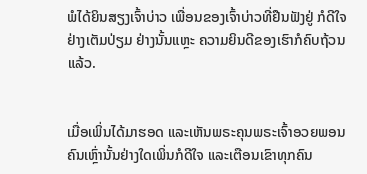ພໍໄດ້ຍິນສຽງເຈົ້າບ່າວ ເພື່ອນຂອງເຈົ້າບ່າວທີ່ຢືນຟັງຢູ່ ກໍດີໃຈຢ່າງເຕັມປ່ຽມ ຢ່າງນັ້ນແຫຼະ ຄວາມຍິນດີຂອງເຮົາກໍຄົບຖ້ວນແລ້ວ.


ເມື່ອເພິ່ນໄດ້ມາຮອດ ແລະເຫັນພຣະຄຸນພຣະເຈົ້າອວຍພອນຄົນເຫຼົ່ານັ້ນຢ່າງໃດເພິ່ນກໍດີໃຈ ແລະເຕືອນເຂົາທຸກຄົນ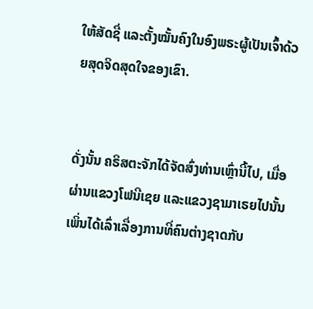ໃຫ້ສັດຊື່ ແລະຕັ້ງໝັ້ນຄົງໃນອົງພຣະຜູ້ເປັນເຈົ້າດ້ວຍສຸດຈິດສຸດໃຈຂອງເຂົາ.


ດັ່ງນັ້ນ ຄຣິສຕະຈັກໄດ້ຈັດສົ່ງທ່ານເຫຼົ່ານີ້ໄປ, ເມື່ອຜ່ານແຂວງໂຟນີເຊຍ ແລະແຂວງຊາມາເຣຍໄປນັ້ນ ເພິ່ນໄດ້ເລົ່າເລື່ອງການທີ່ຄົນຕ່າງຊາດກັບ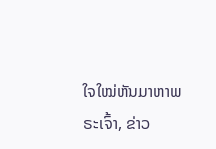ໃຈໃໝ່ຫັນມາຫາພຣະເຈົ້າ, ຂ່າວ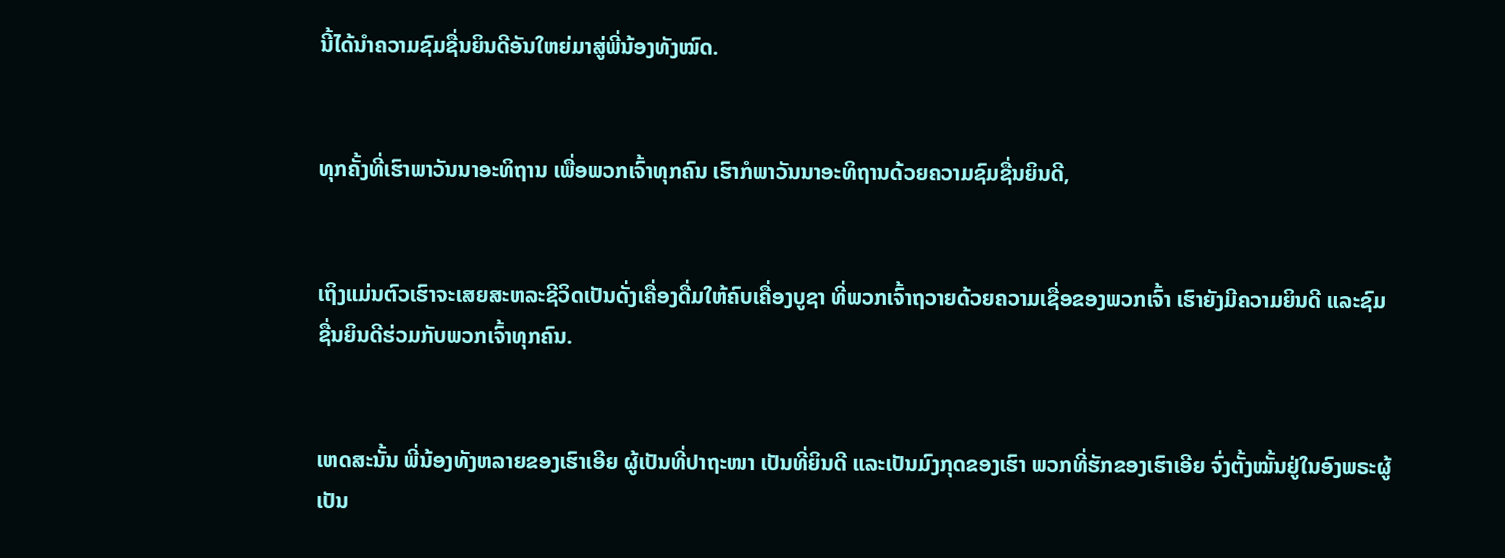ນີ້ໄດ້ນຳຄວາມຊົມຊື່ນຍິນດີອັນໃຫຍ່ມາສູ່ພີ່ນ້ອງທັງໝົດ.


ທຸກຄັ້ງທີ່ເຮົາພາວັນນາອະທິຖານ ເພື່ອພວກເຈົ້າທຸກຄົນ ເຮົາກໍພາວັນນາອະທິຖານດ້ວຍຄວາມຊົມຊື່ນຍິນດີ,


ເຖິງແມ່ນຕົວເຮົາຈະເສຍສະຫລະຊີວິດເປັນດັ່ງເຄື່ອງດື່ມໃຫ້ຄົບເຄື່ອງບູຊາ ທີ່ພວກເຈົ້າຖວາຍດ້ວຍຄວາມເຊື່ອຂອງພວກເຈົ້າ ເຮົາຍັງມີຄວາມຍິນດີ ແລະຊົມຊື່ນຍິນດີຮ່ວມກັບພວກເຈົ້າທຸກຄົນ.


ເຫດສະນັ້ນ ພີ່ນ້ອງທັງຫລາຍຂອງເຮົາເອີຍ ຜູ້ເປັນທີ່ປາຖະໜາ ເປັນທີ່ຍິນດີ ແລະເປັນມົງກຸດຂອງເຮົາ ພວກທີ່ຮັກຂອງເຮົາເອີຍ ຈົ່ງຕັ້ງໝັ້ນຢູ່ໃນອົງພຣະຜູ້ເປັນ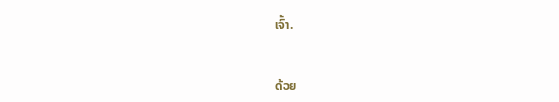ເຈົ້າ.


ດ້ວຍ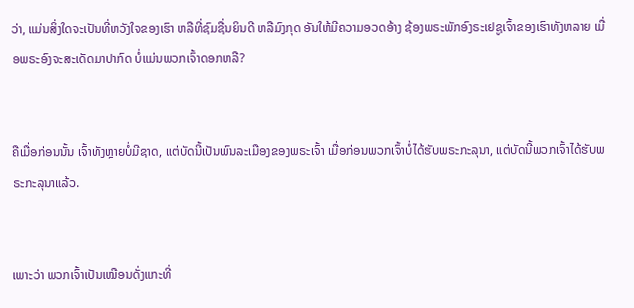ວ່າ, ແມ່ນສິ່ງໃດຈະເປັນທີ່ຫວັງໃຈຂອງເຮົາ ຫລືທີ່ຊົມຊື່ນຍິນດີ ຫລືມົງກຸດ ອັນໃຫ້ມີຄວາມອວດອ້າງ ຊ້ອງພຣະພັກອົງຣະເຢຊູເຈົ້າຂອງເຮົາທັງຫລາຍ ເມື່ອພຣະອົງຈະສະເດັດມາປາກົດ ບໍ່ແມ່ນພວກເຈົ້າດອກຫລື?


ຄືເມື່ອກ່ອນນັ້ນ ເຈົ້າທັງຫຼາຍບໍ່ມີຊາດ, ແຕ່ບັດນີ້ເປັນພົນລະເມືອງຂອງພຣະເຈົ້າ ເມື່ອກ່ອນພວກເຈົ້າບໍ່ໄດ້ຮັບພຣະກະລຸນາ, ແຕ່ບັດນີ້ພວກເຈົ້າໄດ້ຮັບພຣະກະລຸນາແລ້ວ.


ເພາະວ່າ ພວກເຈົ້າເປັນເໝືອນດັ່ງແກະທີ່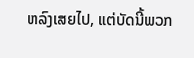ຫລົງເສຍໄປ, ແຕ່ບັດນີ້ພວກ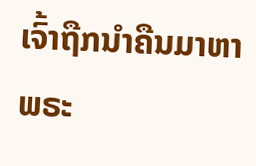ເຈົ້າຖືກນຳຄືນມາຫາພຣະ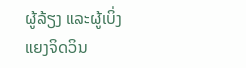ຜູ້ລ້ຽງ ແລະຜູ້ເບິ່ງແຍງຈິດວິນ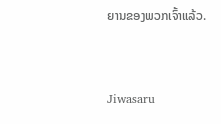ຍານຂອງພວກເຈົ້າແລ້ວ.


Jiwasaru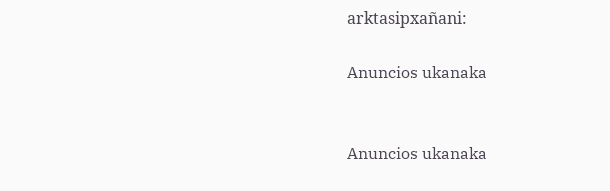arktasipxañani:

Anuncios ukanaka


Anuncios ukanaka